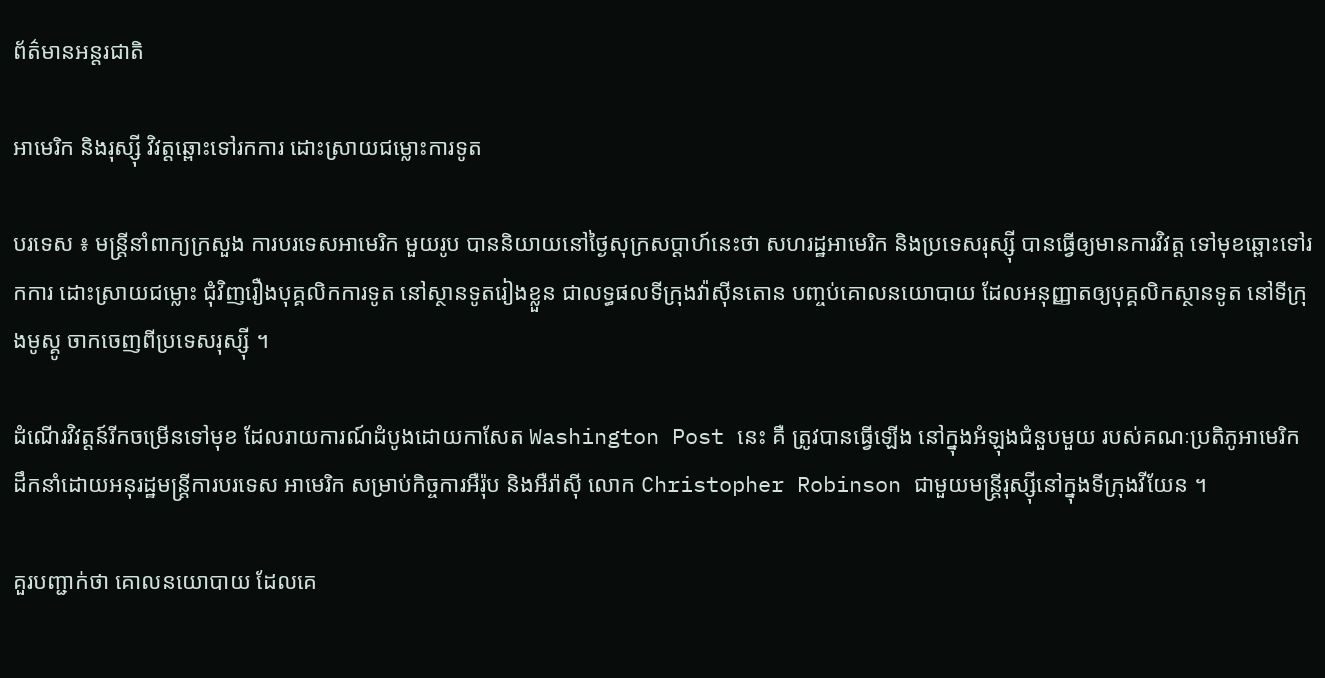ព័ត៌មានអន្តរជាតិ

អាមេរិក និងរុស្ស៊ី វិវត្តឆ្ពោះទៅរកការ ដោះស្រាយជម្លោះការទូត

បរទេស ៖ មន្ត្រីនាំពាក្យក្រសួង ការបរទេសអាមេរិក មួយរូប បាននិយាយនៅថ្ងៃសុក្រសប្ដាហ៍នេះថា សហរដ្ឋអាមេរិក និងប្រទេសរុស្ស៊ី បានធ្វើឲ្យមានការវិវត្ត ទៅមុខឆ្ពោះទៅរកការ ដោះស្រាយជម្លោះ ជុំវិញរឿងបុគ្គលិកការទូត នៅស្ថានទូតរៀងខ្លួន ជាលទ្ធផលទីក្រុងវ៉ាស៊ីនតោន បញ្ចប់គោលនយោបាយ ដែលអនុញ្ញាតឲ្យបុគ្គលិកស្ថានទូត នៅទីក្រុងមូស្គូ ចាកចេញពីប្រទេសរុស្ស៊ី ។

ដំណើរវិវត្តន៍រីកចម្រើនទៅមុខ ដែលរាយការណ៍ដំបូងដោយកាសែត Washington Post នេះ គឺ ត្រូវបានធ្វើឡើង នៅក្នុងអំឡុងជំនួបមួយ របស់គណៈប្រតិភូអាមេរិក ដឹកនាំដោយអនុរដ្ឋមន្ត្រីការបរទេស អាមេរិក សម្រាប់កិច្ចការអឺរ៉ុប និងអឺរ៉ាស៊ី លោក Christopher Robinson ជាមួយមន្ត្រីរុស្ស៊ីនៅក្នុងទីក្រុងវីយែន ។

គួរបញ្ជាក់ថា គោលនយោបាយ ដែលគេ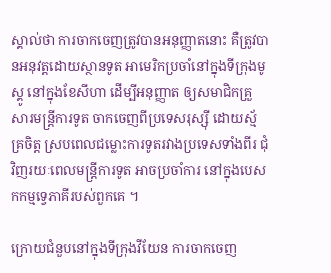ស្គាល់ថា ការចាកចេញត្រូវបានអនុញ្ញាតនោះ គឺត្រូវបានអនុវត្តដោយស្ថានទូត អាមេរិកប្រចាំនៅក្នុងទីក្រុងមូស្គូ នៅក្នុងខែសីហា ដើម្បីអនុញ្ញាត ឲ្យសមាជិកគ្រួសារមន្ត្រីការទូត ចាកចេញពីប្រទេសរុស្ស៊ី ដោយស្ម័គ្រចិត្ត ស្របពេលជម្លោះការទូតរវាងប្រទេសទាំងពីរ ជុំវិញរយៈពេលមន្ត្រីការទូត អាចប្រចាំការ នៅក្នុងបេសកកម្មទ្វេភាគីរបស់ពួកគេ ។

ក្រោយជំនួបនៅក្នុងទីក្រុងវីយែន ការចាកចេញ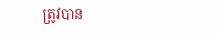ត្រូវបាន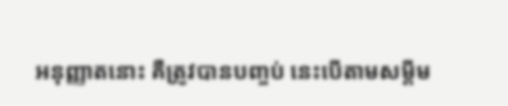អនុញ្ញាតនោះ គឺត្រូវបានបញ្ចប់ នេះបើតាមសម្តីម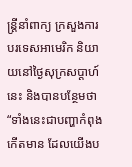ន្ត្រីនាំពាក្យ ក្រសួងការបរទេសអាមេរិក និយាយនៅថ្ងៃសុក្រសប្ដាហ៍នេះ និងបានបន្ថែមថា “ទាំងនេះជាបញ្ហាកំពុងកើតមាន ដែលយើងប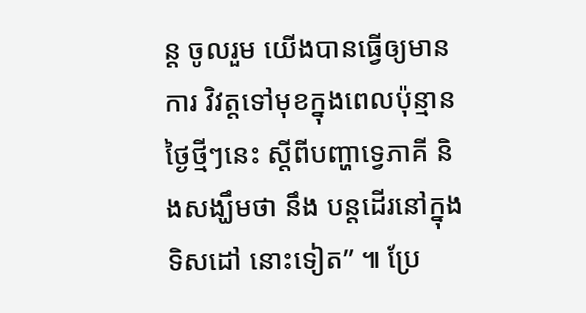ន្ត ចូលរួម យើងបានធ្វើឲ្យមានការ វិវត្តទៅមុខក្នុងពេលប៉ុន្មានថ្ងៃថ្មីៗនេះ ស្តីពីបញ្ហាទ្វេភាគី និងសង្ឃឹមថា នឹង បន្តដើរនៅក្នុងទិសដៅ នោះទៀត” ៕ ប្រែ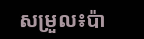សម្រួល៖ប៉ា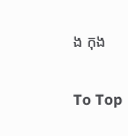ង កុង

To Top